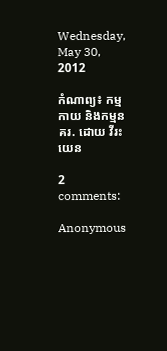Wednesday, May 30, 2012

កំណាព្យ៖ កម្មកាយ និងកម្មនគរ. ដោយ វីរះ យេន

2 comments:

Anonymous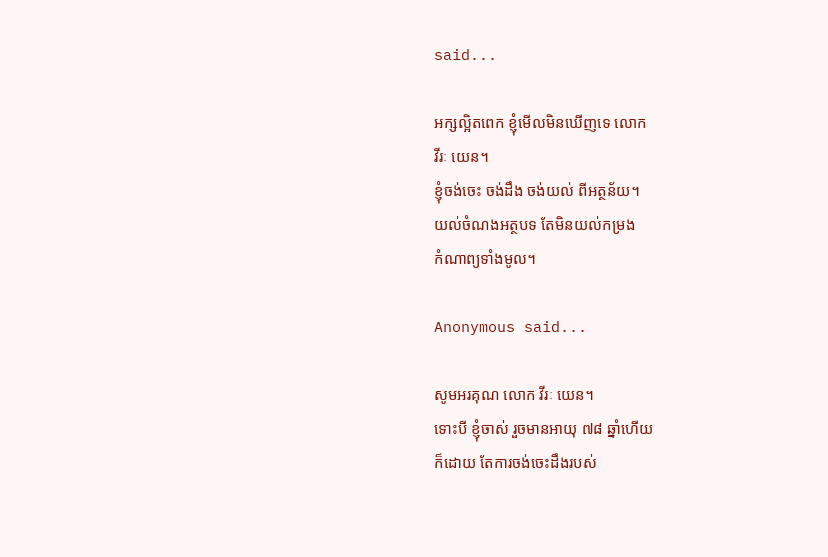said...

អក្សល្អិតពេក ខ្ញុំមើលមិនឃើញទេ លោក
វីរៈ យេន។
ខ្ញុំចង់ចេះ ចង់ដឹង ចង់យល់ ពីអត្ថន័យ។
យល់ចំណងអត្ថបទ តែមិនយល់កម្រង
កំណាព្យទាំងមូល។

Anonymous said...

សូមអរគុណ លោក វីរៈ យេន។
ទោះបី ខ្ញុំចាស់ រួចមានអាយុ ៧៨ ឆ្នាំហើយ
ក៏ដោយ តែការចង់ចេះដឹងរបស់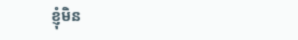ខ្ញុំមិន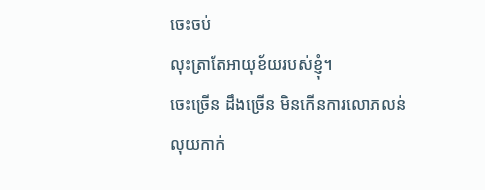ចេះចប់
លុះត្រាតែអាយុខ័យរបស់ខ្ញុំ។
ចេះច្រើន ដឹងច្រើន មិនកើនការលោភលន់
លុយកាក់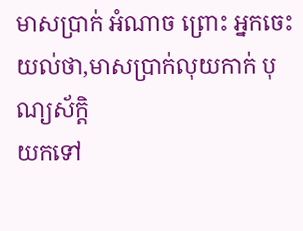មាសប្រាក់ អំណាច ព្រោះ អ្នកចេះ
យល់ថា,មាសប្រាក់លុយកាក់ បុណ្យស័ក្តិ
យកទៅ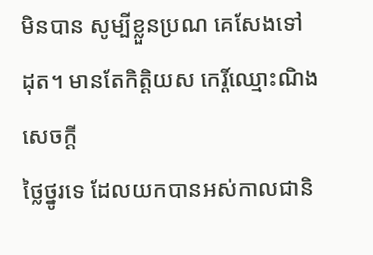មិនបាន សូម្បីខ្លួនប្រណ គេសែងទៅ
ដុត។ មានតែកិត្តិយស កេរ្ដិ៍ឈ្មោះណិង សេចក្ដី
ថ្លៃថ្នូរទេ ដែលយកបានអស់កាលជានិ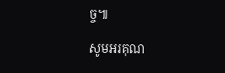ច្ច៕

សូមអរគុណ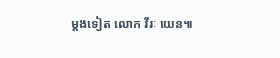ម្ដងទៀត លោក វីរៈ យេន៕